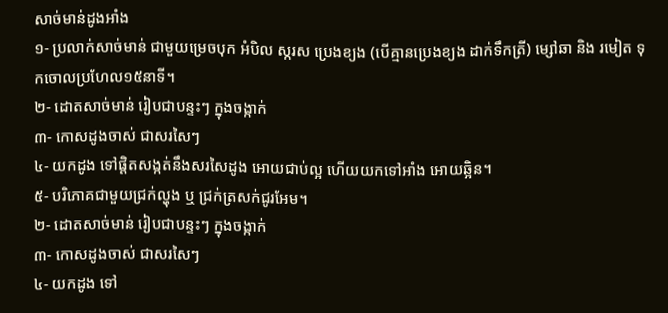សាច់មាន់ដូងអាំង
១- ប្រលាក់សាច់មាន់ ជាមួយម្រេចបុក អំបិល ស្ករស ប្រេងខ្យង (បើគ្មានប្រេងខ្យង ដាក់ទឹកត្រី) ម្សៅឆា និង រមៀត ទុកចោលប្រហែល១៥នាទី។
២- ដោតសាច់មាន់ រៀបជាបន្ទះៗ ក្នុងចង្កាក់
៣- កោសដូងចាស់ ជាសរសៃៗ
៤- យកដូង ទៅផ្តិតសង្កត់នឹងសរសៃដូង អោយជាប់ល្អ ហើយយកទៅអាំង អោយឆ្អិន។
៥- បរិភោគជាមួយជ្រក់ល្ហុង ឬ ជ្រក់ត្រសក់ជូរអែម។
២- ដោតសាច់មាន់ រៀបជាបន្ទះៗ ក្នុងចង្កាក់
៣- កោសដូងចាស់ ជាសរសៃៗ
៤- យកដូង ទៅ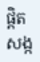ផ្តិតសង្ក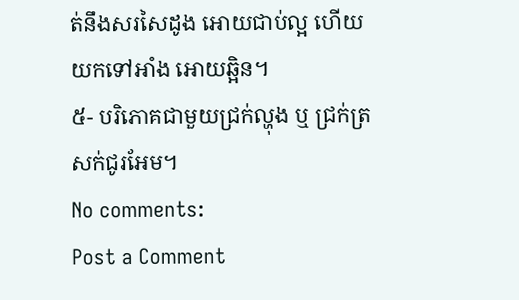ត់នឹងសរសៃដូង អោយជាប់ល្អ ហើយយកទៅអាំង អោយឆ្អិន។
៥- បរិភោគជាមួយជ្រក់ល្ហុង ឬ ជ្រក់ត្រសក់ជូរអែម។
No comments:
Post a Comment